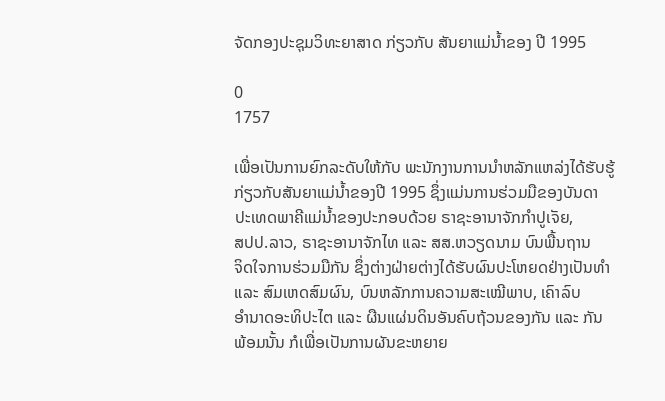ຈັດກອງປະຊຸມວິທະຍາສາດ ກ່ຽວກັບ ສັນຍາແມ່ນໍ້າຂອງ ປີ 1995

0
1757

ເພື່ອເປັນການຍົກລະດັບໃຫ້ກັບ ພະນັກງານການນຳຫລັກແຫລ່ງໄດ້ຮັບຮູ້
ກ່ຽວກັບສັນຍາແມ່ນໍ້າຂອງປີ 1995 ຊຶ່ງແມ່ນການຮ່ວມມືຂອງບັນດາ
ປະເທດພາຄີແມ່ນ້ຳຂອງປະກອບດ້ວຍ ຣາຊະອານາຈັກກຳປູເຈັຍ,
ສປປ.ລາວ, ຣາຊະອານາຈັກໄທ ແລະ ສສ.ຫວຽດນາມ ບົນພື້ນຖານ
ຈິດໃຈການຮ່ວມມືກັນ ຊຶ່ງຕ່າງຝ່າຍຕ່າງໄດ້ຮັບຜົນປະໂຫຍດຢ່າງເປັນທຳ
ແລະ ສົມເຫດສົມຜົນ, ບົນຫລັກການຄວາມສະເໝີພາບ, ເຄົາລົບ
ອຳນາດອະທິປະໄຕ ແລະ ຜືນແຜ່ນດິນອັນຄົບຖ້ວນຂອງກັນ ແລະ ກັນ
ພ້ອມນັ້ນ ກໍເພື່ອເປັນການຜັນຂະຫຍາຍ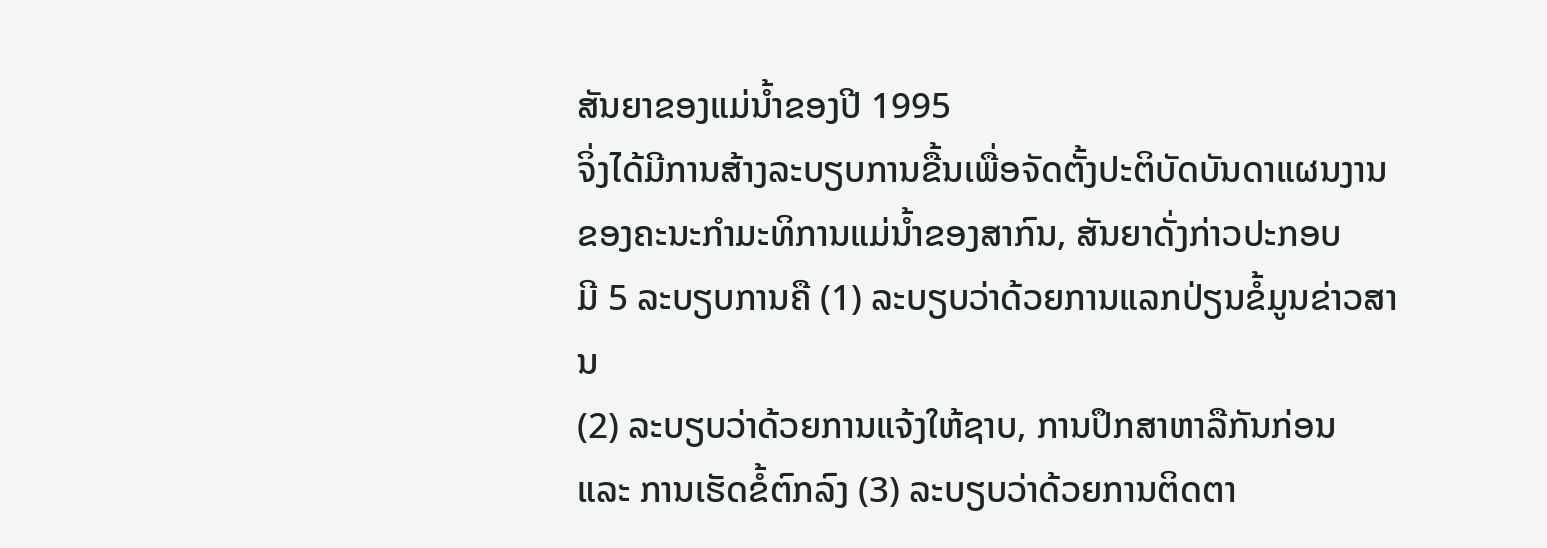ສັນຍາຂອງແມ່ນໍ້າຂອງປີ 1995
ຈິ່ງໄດ້ມີການສ້າງລະບຽບການຂື້ນເພື່ອຈັດຕັ້ງປະຕິບັດບັນດາແຜນງານ
ຂອງຄະນະກຳມະທິການແມ່ນ້ຳຂອງສາກົນ, ສັນຍາດັ່ງກ່າວປະກອບ
ມີ 5 ລະບຽບການຄື (1) ລະບຽບວ່າດ້ວຍການແລກປ່ຽນຂໍ້ມູນຂ່າວສານ
(2) ລະບຽບວ່າດ້ວຍການແຈ້ງໃຫ້ຊາບ, ການປຶກສາຫາລືກັນກ່ອນ
ແລະ ການເຮັດຂໍ້ຕົກລົງ (3) ລະບຽບວ່າດ້ວຍການຕິດຕາ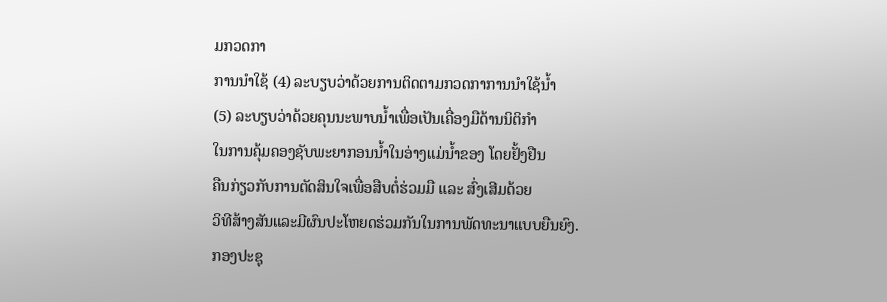ມກວດກາ
ການນຳໃຊ້ (4) ລະບຽບວ່າດ້ວຍການຕິດຕາມກວດກາການນຳໃຊ້ນໍ້າ
(5) ລະບຽບວ່າດ້ວຍຄຸນນະພາບນໍ້າເພື່ອເປັນເຄື່ອງມືດ້ານນິຕິກຳ
ໃນການຄຸ້ມຄອງຊັບພະຍາກອນນໍ້າໃນອ່າງແມ່ນໍ້າຂອງ ໂດຍຢັ້ງຢືນ
ຄືນກ່ຽວກັບການຕັດສິນໃຈເພື່ອສືບຕໍ່ຮ່ວມມື ແລະ ສົ່ງເສີມດ້ວຍ
ວິທີສ້າງສັນແລະມີຜົນປະໂຫຍດຮ່ວມກັນໃນການພັດທະນາແບບຍືນຍົງ.
ກອງປະຊຸ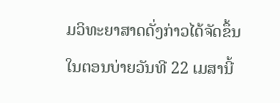ມວິທະຍາສາດດັ່ງກ່າວໄດ້ຈັດຂຶ້ນໃນຕອນບ່າຍວັນທີ 22 ເມສານີ້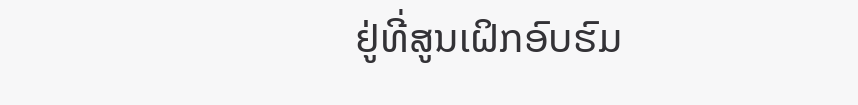ຢູ່ທີ່ສູນເຝິກອົບຮົມ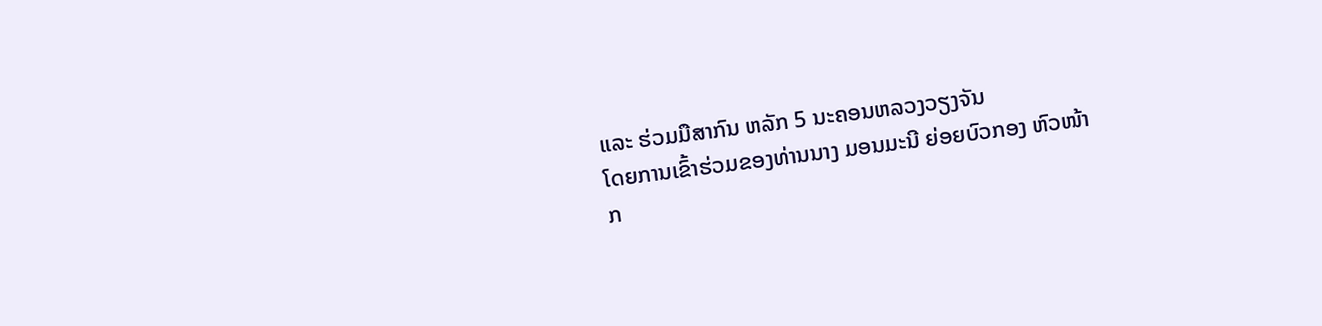ແລະ ຮ່ວມມືສາກົນ ຫລັກ 5 ນະຄອນຫລວງວຽງຈັນ
ໂດຍການເຂົ້າຮ່ວມຂອງທ່ານນາງ ມອນມະນີ ຍ່ອຍບົວກອງ ຫົວໜ້າ
ກ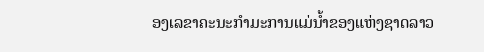ອງເລຂາຄະນະກຳມະການແມ່ນໍ້າຂອງແຫ່ງຊາດລາວ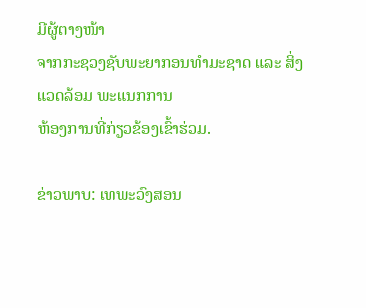ມີຜູ້ຕາງໜ້າ
ຈາກກະຊວງຊັບພະຍາກອນທຳມະຊາດ ແລະ ສິ່ງແວດລ້ອມ ພະແນກການ
ຫ້ອງການທີ່ກ່ຽວຂ້ອງເຂົ້າຮ່ວມ.

ຂ່າວພາບ: ເທພະວົງສອນ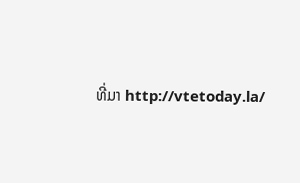ທີ່ມາ http://vtetoday.la/